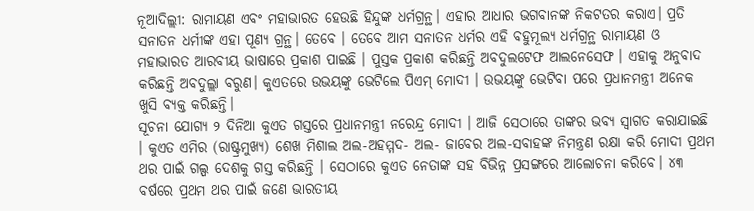ନୂଆଦିଲ୍ଲୀ: ରାମାୟଣ ଏବଂ ମହାଭାରତ ହେଉଛି ହିନ୍ଦୁଙ୍କ ଧର୍ମଗ୍ରନ୍ଥ। ଏହାର ଆଧାର ଭଗବାନଙ୍କ ନିକଟତର କରାଏ। ପ୍ରତି ସନାତନ ଧର୍ମୀଙ୍କ ଏହା ପୂଣ୍ୟ ଗ୍ରନ୍ଥ। ତେବେ । ତେବେ ଆମ ସନାତନ ଧର୍ମର ଏହି ବହୁମୂଲ୍ଯ ଧର୍ମଗ୍ରନ୍ଥ ରାମାୟଣ ଓ ମହାଭାରତ ଆରବୀୟ ଭାଷାରେ ପ୍ରକାଶ ପାଇଛି । ପୁସ୍ତକ ପ୍ରକାଶ କରିଛନ୍ତି ଅବଦୁଲଟେଫ ଆଲନେସେଫ । ଏହାକୁ ଅନୁବାଦ କରିଛନ୍ତି ଅବଦୁଲ୍ଲା ବରୁଣ। କୁଏତରେ ଉଭୟଙ୍କୁ ଭେଟିଲେ ପିଏମ୍ ମୋଦୀ । ଉଭୟଙ୍କୁ ଭେଟିବା ପରେ ପ୍ରଧାନମନ୍ତ୍ରୀ ଅନେକ ଖୁସି ବ୍ଯକ୍ତ କରିଛନ୍ତି।
ସୂଚନା ଯୋଗ୍ୟ ୨ ଦିନିଆ କୁଏତ ଗସ୍ତରେ ପ୍ରଧାନମନ୍ତ୍ରୀ ନରେନ୍ଦ୍ର ମୋଦୀ । ଆଜି ସେଠାରେ ତାଙ୍କର ଭବ୍ୟ ସ୍ୱାଗତ କରାଯାଇଛି । କୁଏତ ଏମିର (ରାଷ୍ଟ୍ରମୁଖ୍ୟ) ଶେଖ ମିଶାଲ ଅଲ-ଅହମ୍ମଦ- ଅଲ- ଜାବେର ଅଲ-ସବାହଙ୍କ ନିମନ୍ତ୍ରଣ ରକ୍ଷା କରି ମୋଦୀ ପ୍ରଥମ ଥର ପାଇଁ ଗଲ୍ପ ଦେଶକୁ ଗସ୍ତ କରିଛନ୍ତି । ସେଠାରେ କୁଏତ ନେତାଙ୍କ ସହ ବିଭିନ୍ନ ପ୍ରସଙ୍ଗରେ ଆଲୋଚନା କରିବେ। ୪୩ ବର୍ଷରେ ପ୍ରଥମ ଥର ପାଇଁ ଜଣେ ଭାରତୀୟ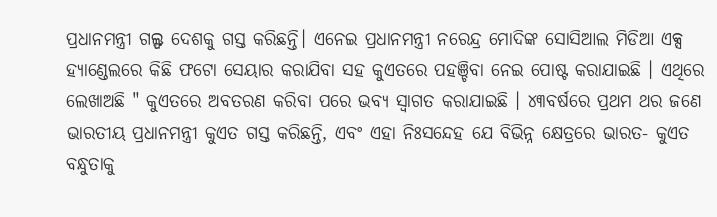ପ୍ରଧାନମନ୍ତ୍ରୀ ଗଲ୍ଫ ଦେଶକୁ ଗସ୍ତ କରିଛନ୍ତି। ଏନେଇ ପ୍ରଧାନମନ୍ତ୍ରୀ ନରେନ୍ଦ୍ର ମୋଦିଙ୍କ ସୋସିଆଲ ମିଡିଆ ଏକ୍ସ ହ୍ୟାଣ୍ଡେଲରେ କିଛି ଫଟୋ ସେୟାର କରାଯିବା ସହ କୁଏତରେ ପହଞ୍ଚିବା ନେଇ ପୋଷ୍ଟ କରାଯାଇଛି । ଏଥିରେ ଲେଖାଅଛି " କୁଏତରେ ଅବତରଣ କରିବା ପରେ ଭବ୍ୟ ସ୍ୱାଗତ କରାଯାଇଛି । ୪୩ବର୍ଷରେ ପ୍ରଥମ ଥର ଜଣେ ଭାରତୀୟ ପ୍ରଧାନମନ୍ତ୍ରୀ କୁଏତ ଗସ୍ତ କରିଛନ୍ତି, ଏବଂ ଏହା ନିଃସନ୍ଦେହ ଯେ ବିଭିନ୍ନ କ୍ଷେତ୍ରରେ ଭାରତ- କୁଏତ ବନ୍ଧୁତାକୁ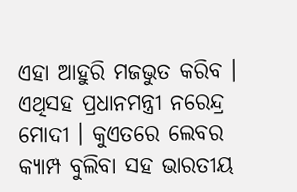ଏହା ଆହୁରି ମଜଭୁତ କରିବ । ଏଥିସହ ପ୍ରଧାନମନ୍ତ୍ରୀ ନରେନ୍ଦ୍ର ମୋଦୀ । କୁଏତରେ ଲେବର କ୍ୟାମ୍ପ ବୁଲିବା ସହ ଭାରତୀୟ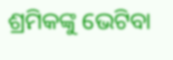ଶ୍ରମିକଙ୍କୁ ଭେଟିବା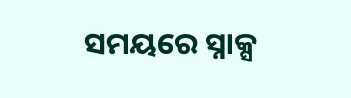ସମୟରେ ସ୍ନାକ୍ସ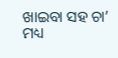ଖାଇବା ସହ ଚା’ ମଧ୍ୟ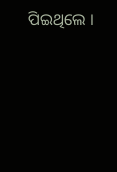ପିଇଥିଲେ ।